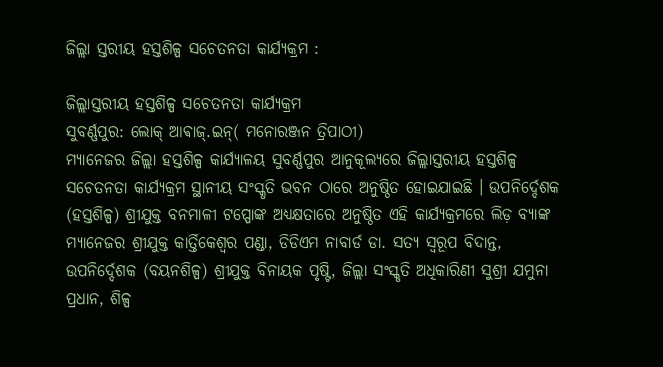ଜିଲ୍ଲା ସ୍ତରୀୟ ହସ୍ତଶିଳ୍ପ ସଚେତନତା କାର୍ଯ୍ୟକ୍ରମ :

ଜିଲ୍ଲାସ୍ତରୀୟ ହସ୍ତଶିଳ୍ପ ସଚେତନତା କାର୍ଯ୍ୟକ୍ରମ
ସୁବର୍ଣ୍ଣପୁର: ଲୋକ୍ ଆଵାଜ୍.ଇନ୍( ମନୋରଞ୍ଜନ ତ୍ରିପାଠୀ)
ମ୍ୟାନେଜର ଜିଲ୍ଲା ହସ୍ତଶିଳ୍ପ କାର୍ଯ୍ୟାଳୟ ସୁବର୍ଣ୍ଣପୁର ଆନୁକୂଲ୍ୟରେ ଜିଲ୍ଲାସ୍ତରୀୟ ହସ୍ତଶିଳ୍ପ ସଚେତନତା କାର୍ଯ୍ୟକ୍ରମ ସ୍ଥାନୀୟ ସଂସ୍କୃତି ଭବନ ଠାରେ ଅନୁଷ୍ଠିତ ହୋଇଯାଇଛି । ଉପନିର୍ଦ୍ଦେଶକ (ହସ୍ତଶିଳ୍ପ) ଶ୍ରୀଯୁକ୍ତ ବନମାଳୀ ଟପ୍ପୋଙ୍କ ଅଧ୍ୟକ୍ଷତାରେ ଅନୁଷ୍ଠିତ ଏହି କାର୍ଯ୍ୟକ୍ରମରେ ଲିଡ଼ ବ୍ୟାଙ୍କ ମ୍ୟାନେଜର ଶ୍ରୀଯୁକ୍ତ କାର୍ତ୍ତିକେଶ୍ୱର ପଣ୍ଡା, ଡିଡିଏମ ନାବାର୍ଡ ଡା. ସତ୍ୟ ସ୍ବରୂପ ବିଦାନ୍ତ, ଉପନିର୍ଦ୍ଦେଶକ (ବୟନଶିଳ୍ପ) ଶ୍ରୀଯୁକ୍ତ ବିନାୟକ ପୃଷ୍ଟି, ଜିଲ୍ଲା ସଂସ୍କୃତି ଅଧିକାରିଣୀ ସୁଶ୍ରୀ ଯମୁନା ପ୍ରଧାନ, ଶିଳ୍ପ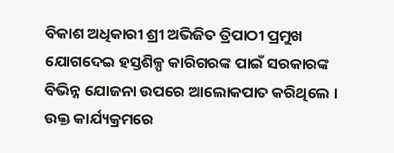ବିକାଶ ଅଧିକାରୀ ଶ୍ରୀ ଅଭିଜିତ ତ୍ରିପାଠୀ ପ୍ରମୁଖ ଯୋଗଦେଇ ହସ୍ତଶିଳ୍ପ କାରିଗରଙ୍କ ପାଇଁ ସରକାରଙ୍କ ବିଭିନ୍ନ ଯୋଜନା ଉପରେ ଆଲୋକପାତ କରିଥିଲେ । ଉକ୍ତ କାର୍ଯ୍ୟକ୍ରମରେ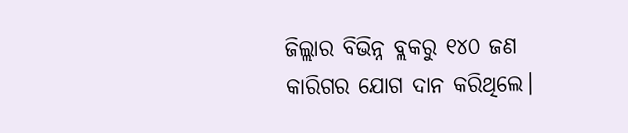ଜିଲ୍ଲାର ବିଭିନ୍ନ ବ୍ଲକରୁ ୧୪୦ ଜଣ କାରିଗର ଯୋଗ ଦାନ କରିଥିଲେ।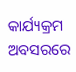କାର୍ଯ୍ୟକ୍ରମ ଅବସରରେ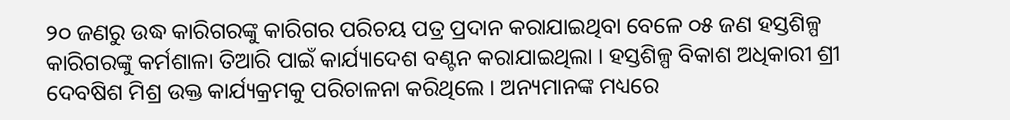୨୦ ଜଣରୁ ଉଦ୍ଧ କାରିଗରଙ୍କୁ କାରିଗର ପରିଚୟ ପତ୍ର ପ୍ରଦାନ କରାଯାଇଥିବା ବେଳେ ୦୫ ଜଣ ହସ୍ତଶିଳ୍ପ କାରିଗରଙ୍କୁ କର୍ମଶାଳା ତିଆରି ପାଇଁ କାର୍ଯ୍ୟାଦେଶ ବଣ୍ଟନ କରାଯାଇଥିଲା । ହସ୍ତଶିଳ୍ପ ବିକାଶ ଅଧିକାରୀ ଶ୍ରୀ ଦେବଷିଶ ମିଶ୍ର ଉକ୍ତ କାର୍ଯ୍ୟକ୍ରମକୁ ପରିଚାଳନା କରିଥିଲେ । ଅନ୍ୟମାନଙ୍କ ମଧ୍ୟରେ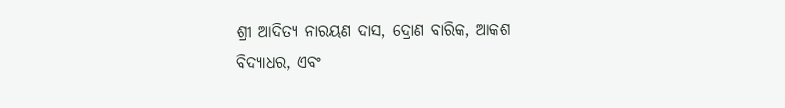ଶ୍ରୀ ଆଦିତ୍ୟ ନାରୟଣ ଦାସ, ଦ୍ରୋଣ ବାରିକ, ଆକଶ ବିଦ୍ୟାଧର, ଏବଂ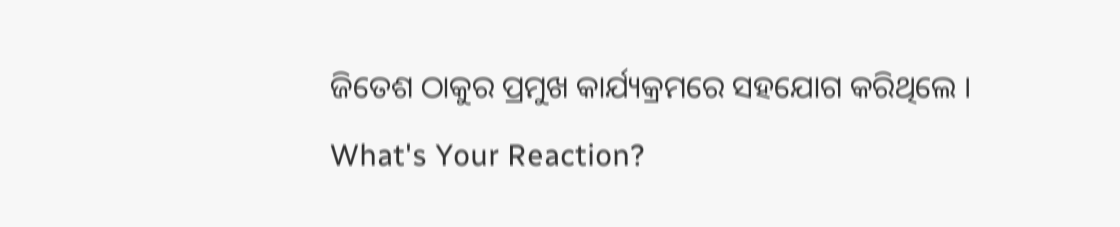ଜିତେଶ ଠାକୁର ପ୍ରମୁଖ କାର୍ଯ୍ୟକ୍ରମରେ ସହଯୋଗ କରିଥିଲେ ।
What's Your Reaction?